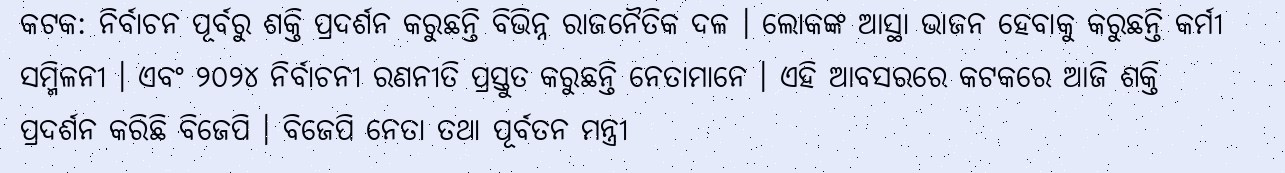କଟକ: ନିର୍ବାଚନ ପୂର୍ବରୁ ଶକ୍ତି ପ୍ରଦର୍ଶନ କରୁଛନ୍ତି ବିଭିନ୍ନ ରାଜନୈତିକ ଦଳ । ଲୋକଙ୍କ ଆସ୍ଥା ଭାଜନ ହେବାକୁ କରୁଛନ୍ତି କର୍ମୀ ସମ୍ମିଳନୀ । ଏବଂ ୨୦୨୪ ନିର୍ବାଚନୀ ରଣନୀତି ପ୍ରସ୍ତୁତ କରୁଛନ୍ତି ନେତାମାନେ । ଏହି ଆବସରରେ କଟକରେ ଆଜି ଶକ୍ତି ପ୍ରଦର୍ଶନ କରିଛି ବିଜେପି । ବିଜେପି ନେତା ତଥା ପୂର୍ବତନ ମନ୍ତ୍ରୀ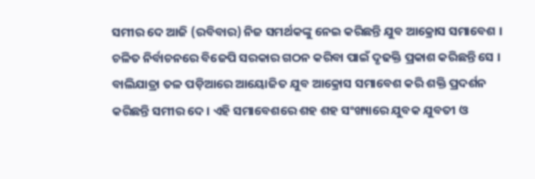ସମୀର ଦେ ଆଜି (ରବିବାର) ନିଜ ସମର୍ଥକଙ୍କୁ ନେଇ କରିଛନ୍ତି ଯୁବ ଆକ୍ରୋସ ସମାବେଶ । ଚଳିତ ନିର୍ବାଚନରେ ବିଜେପି ସରକାର ଗଠନ କରିବା ପାଇଁ ଦୃଢକ୍ତି ପ୍ରକାଶ କରିଛନ୍ତି ସେ ।
ବାଲିଯାତ୍ରା ତଳ ପଡ଼ିଆରେ ଆୟୋଜିତ ଯୁବ ଆକ୍ରୋସ ସମାବେଶ କରି ଶକ୍ତି ପ୍ରଦର୍ଶନ କରିଛନ୍ତି ସମୀର ଦେ । ଏହି ସମାବେଶରେ ଶହ ଶହ ସଂଖ୍ୟାରେ ଯୁବକ ଯୁବତୀ ଓ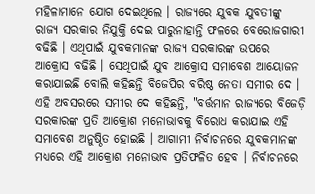ମହିଳାମାନେ ଯୋଗ ଦେଇଥିଲେ । ରାଜ୍ୟରେ ଯୁବକ ଯୁବତୀଙ୍କୁ ରାଜ୍ୟ ସରକାର ନିଯୁକ୍ତି ଦେଇ ପାରୁନାହାନ୍ତି ଫଳରେ ବେରୋଜଗାରୀ ବଢିଛି । ଏଥିପାଇଁ ଯୁବକମାନଙ୍କ ରାଜ୍ୟ ସରକାରଙ୍କ ଉପରେ ଆକ୍ରୋସ ବଢିଛି । ସେଥିପାଇଁ ଯୁବ ଆକ୍ରୋସ ସମାବେଶ ଆୟୋଜନ କରାଯାଇଛି ବୋଲି କହିଛନ୍ତି ବିଜେପିର ବରିଷ୍ଠ ନେତା ସମୀର ଦେ ।
ଏହି ଅବସରରେ ସମୀର ଦେ କହିଛନ୍ତି, "ବର୍ତ୍ତମାନ ରାଜ୍ୟରେ ବିଜେଡ଼ି ସରକାରଙ୍କ ପ୍ରତି ଆକ୍ରୋଶ ମନୋଭାବକୁ ବିରୋଧ କରାଯାଇ ଏହି ସମାବେଶ ଅନୁଷ୍ଠିତ ହୋଇଛି । ଆଗାମୀ ନିର୍ବାଚନରେ ଯୁବକମାନଙ୍କ ମଧ୍ୟରେ ଏହି ଆକ୍ରୋଶ ମନୋଭାବ ପ୍ରତିଫଳିତ ହେବ । ନିର୍ବାଚନରେ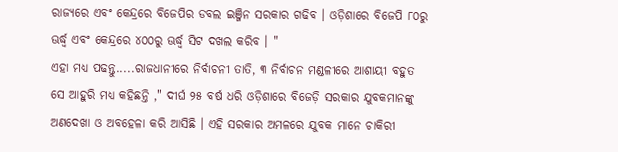ରାଜ୍ୟରେ ଏବଂ କେନ୍ଦ୍ରରେ ବିଜେପିର ଡବଲ ଇଞ୍ଜିନ ସରକାର ଗଢିବ । ଓଡ଼ିଶାରେ ବିଜେପି ୮୦ରୁ ଊର୍ଦ୍ଧ୍ୱ ଏବଂ କେନ୍ଦ୍ରରେ ୪୦୦ରୁ ଊର୍ଦ୍ଧ୍ବ ସିଟ ଦଖଲ କରିବ । "
ଏହା ମଧ୍ୟ ପଢନ୍ତୁ.....ରାଜଧାନୀରେ ନିର୍ବାଚନୀ ତାତି, ୩ ନିର୍ବାଚନ ମଣ୍ଡଳୀରେ ଆଶାୟୀ ବହୁତ
ସେ ଆହୁରି ମଧ୍ୟ କହିଛନ୍ତି ," ଦୀର୍ଘ ୨୫ ବର୍ଷ ଧରି ଓଡ଼ିଶାରେ ବିଜେଡ଼ି ସରକାର ଯୁବକମାନଙ୍କୁ ଅଣଦେଖା ଓ ଅବହେଳା କରି ଆସିଛି । ଏହି ସରକାର ଅମଳରେ ଯୁବକ ମାନେ ଚାକିରୀ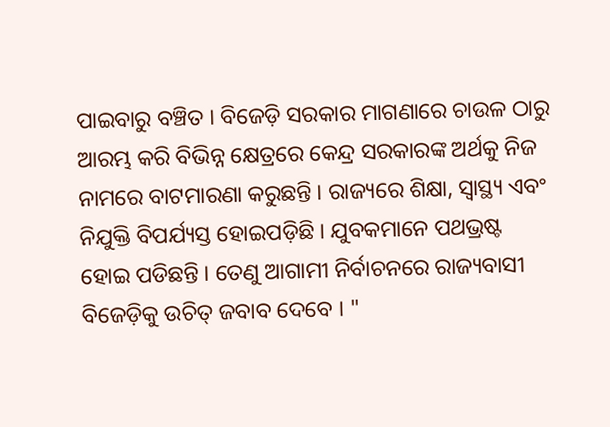ପାଇବାରୁ ବଞ୍ଚିତ । ବିଜେଡ଼ି ସରକାର ମାଗଣାରେ ଚାଉଳ ଠାରୁ ଆରମ୍ଭ କରି ବିଭିନ୍ନ କ୍ଷେତ୍ରରେ କେନ୍ଦ୍ର ସରକାରଙ୍କ ଅର୍ଥକୁ ନିଜ ନାମରେ ବାଟମାରଣା କରୁଛନ୍ତି । ରାଜ୍ୟରେ ଶିକ୍ଷା, ସ୍ୱାସ୍ଥ୍ୟ ଏବଂ ନିଯୁକ୍ତି ବିପର୍ଯ୍ୟସ୍ତ ହୋଇପଡ଼ିଛି । ଯୁବକମାନେ ପଥଭ୍ରଷ୍ଟ ହୋଇ ପଡିଛନ୍ତି । ତେଣୁ ଆଗାମୀ ନିର୍ବାଚନରେ ରାଜ୍ୟବାସୀ ବିଜେଡ଼ିକୁ ଉଚିତ୍ ଜବାବ ଦେବେ । "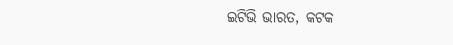ଇଟିଭି ଭାରତ, କଟକ